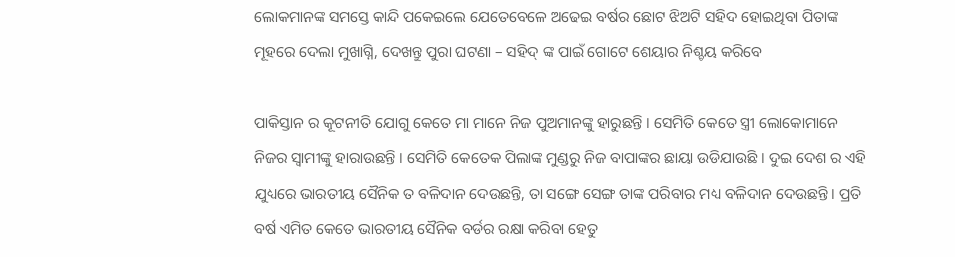ଲୋକମାନଙ୍କ ସମସ୍ତେ କାନ୍ଦି ପକେଇଲେ ଯେତେବେଳେ ଅଢେଇ ବର୍ଷର ଛୋଟ ଝିଅଟି ସହିଦ ହୋଇଥିବା ପିତାଙ୍କ ମୂହରେ ଦେଲା ମୁଖାଗ୍ନି, ଦେଖନ୍ତୁ ପୁରା ଘଟଣା – ସହିଦ୍ ଙ୍କ ପାଇଁ ଗୋଟେ ଶେୟାର ନିଶ୍ଚୟ କରିବେ

ପାକିସ୍ତାନ ର କୂଟନୀତି ଯୋଗୁ କେତେ ମା ମାନେ ନିଜ ପୁଅମାନଙ୍କୁ ହାରୁଛନ୍ତି । ସେମିତି କେତେ ସ୍ତ୍ରୀ ଲୋକୋମାନେ ନିଜର ସ୍ଵାମୀଙ୍କୁ ହାରାଉଛନ୍ତି । ସେମିତି କେତେକ ପିଲାଙ୍କ ମୁଣ୍ଡରୁ ନିଜ ବାପାଙ୍କର ଛାୟା ଉଡିଯାଉଛି । ଦୁଇ ଦେଶ ର ଏହି ଯୁଧ୍ୟରେ ଭାରତୀୟ ସୈନିକ ତ ବଳିଦାନ ଦେଉଛନ୍ତି, ତା ସଙ୍ଗେ ସେଙ୍ଗ ତାଙ୍କ ପରିବାର ମଧ୍ୟ ବଳିଦାନ ଦେଉଛନ୍ତି । ପ୍ରତି ବର୍ଷ ଏମିତ କେତେ ଭାରତୀୟ ସୈନିକ ବର୍ଡର ରକ୍ଷା କରିବା ହେତୁ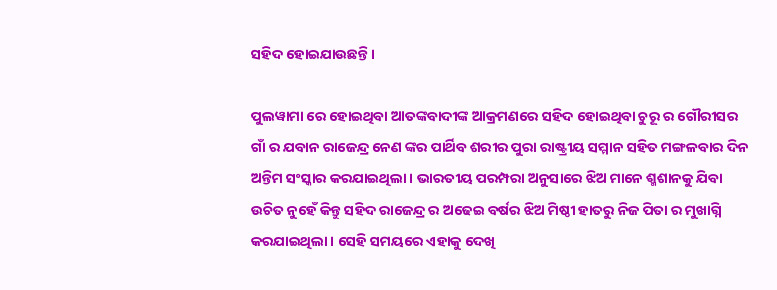ସହିଦ ହୋଇଯାଉଛନ୍ତି ।

ପୁଲୱାମା ରେ ହୋଇଥିବା ଆତଙ୍କବାଦୀଙ୍କ ଆକ୍ରମଣରେ ସହିଦ ହୋଇଥିବା ଚୁରୂ ର ଗୌରୀସର ଗାଁ ର ଯବାନ ରାଜେନ୍ଦ୍ର ନେଣ ଙ୍କର ପାର୍ଥିବ ଶରୀର ପୁରା ରାଷ୍ଟ୍ରୀୟ ସମ୍ମାନ ସହିତ ମଙ୍ଗଳବାର ଦିନ ଅନ୍ତିମ ସଂସ୍କାର କରଯାଇଥିଲା । ଭାରତୀୟ ପରମ୍ପରା ଅନୁସାରେ ଝିଅ ମାନେ ଶ୍ମଶାନକୁ ଯିବା ଉଚିତ ନୁହେଁ କିନ୍ତୁ ସହିଦ ରାଜେନ୍ଦ୍ର ର ଅଢେଇ ବର୍ଷର ଝିଅ ମିଷ୍ଠୀ ହାତରୁ ନିଜ ପିତା ର ମୁଖାଗ୍ନି କରଯାଇଥିଲା । ସେହି ସମୟରେ ଏହାକୁ ଦେଖି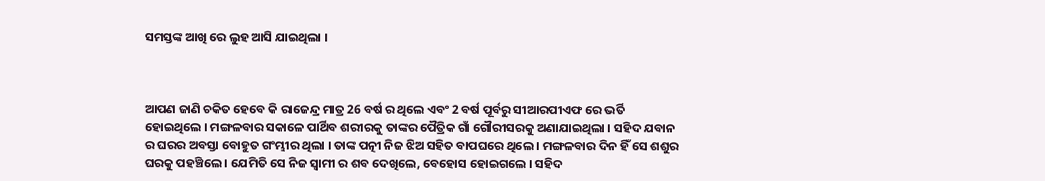ସମସ୍ତଙ୍କ ଆଖି ରେ ଲୁହ ଆସି ଯାଇଥିଲା ।



ଆପଣ ଜାଣି ଚକିତ ହେବେ କି ରାଜେନ୍ଦ୍ର ମାତ୍ର 26 ବର୍ଷ ର ଥିଲେ ଏବଂ 2 ବର୍ଷ ପୂର୍ବରୁ ସୀଆରପୀଏଫ ରେ ଭର୍ତି ହୋଇଥିଲେ । ମଙ୍ଗଳବାର ସକାଳେ ପାର୍ଥିବ ଶରୀରକୁ ତାଙ୍କର ପୈତ୍ରିକ ଗାଁ ଗୌରୀସରକୁ ଅଣାଯାଇଥିଲା । ସହିଦ ଯବାନ ର ଘରର ଅବସ୍ତା ବୋହୁତ ଗଂମ୍ଭୀର ଥିଲା । ତାଙ୍କ ପତ୍ନୀ ନିଜ ଝିଅ ସହିତ ବାପଘରେ ଥିଲେ । ମଙ୍ଗଳବାର ଦିନ ହିଁ ସେ ଶଶୁର ଘରକୁ ପହଞ୍ଚିଲେ । ଯେମିତି ସେ ନିଜ ସ୍ଵାମୀ ର ଶବ ଦେଖିଲେ, ବେହୋସ ହୋଇଗଲେ । ସହିଦ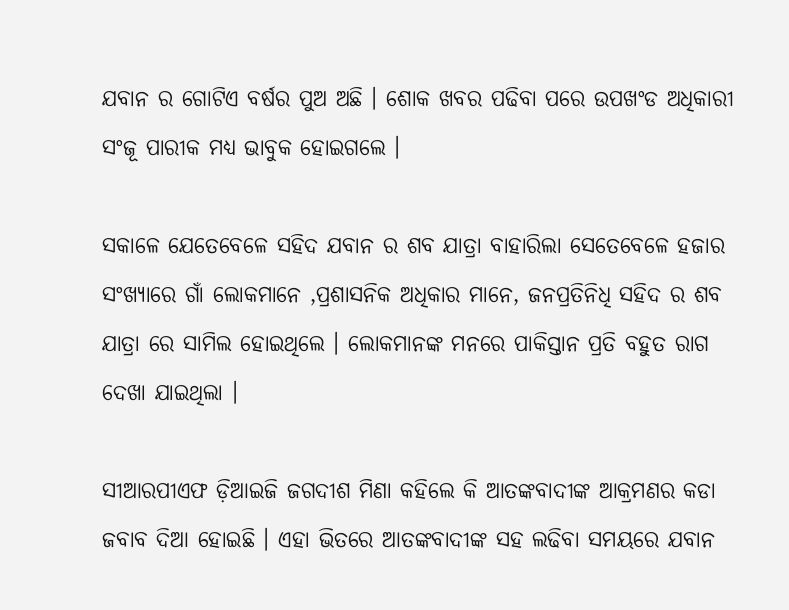ଯବାନ ର ଗୋଟିଏ ବର୍ଷର ପୁଅ ଅଛି । ଶୋକ ଖବର ପଢିବା ପରେ ଉପଖଂଡ ଅଧିକାରୀ ସଂଜୂ ପାରୀକ ମଧ୍ୟ ଭାବୁକ ହୋଇଗଲେ ।

ସକାଳେ ଯେତେବେଳେ ସହିଦ ଯବାନ ର ଶବ ଯାତ୍ରା ବାହାରିଲା ସେତେବେଳେ ହଜାର ସଂଖ୍ୟାରେ ଗାଁ ଲୋକମାନେ ,ପ୍ରଶାସନିକ ଅଧିକାର ମାନେ, ଜନପ୍ରତିନିଧି ସହିଦ ର ଶବ ଯାତ୍ରା ରେ ସାମିଲ ହୋଇଥିଲେ । ଲୋକମାନଙ୍କ ମନରେ ପାକିସ୍ତାନ ପ୍ରତି ବହୁତ ରାଗ ଦେଖା ଯାଇଥିଲା ।

ସୀଆରପୀଏଫ ଡ଼ିଆଇଜି ଜଗଦୀଶ ମିଣା କହିଲେ କି ଆତଙ୍କବାଦୀଙ୍କ ଆକ୍ରମଣର କଡା ଜବାବ ଦିଆ ହୋଇଛି । ଏହା ଭିତରେ ଆତଙ୍କବାଦୀଙ୍କ ସହ ଲଢିବା ସମୟରେ ଯବାନ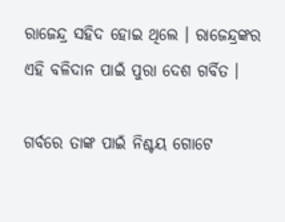ରାଜେନ୍ଦ୍ର ସହିଦ ହୋଇ ଥିଲେ । ରାଜେନ୍ଦ୍ରଙ୍କର ଏହି ବଳିଦାନ ପାଇଁ ପୁରା ଦେଶ ଗର୍ବିତ ।

ଗର୍ବରେ ତାଙ୍କ ପାଇଁ ନିଶ୍ଚୟ ଗୋଟେ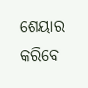ଶେୟାର କରିବେ